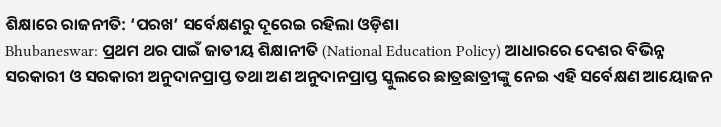ଶିକ୍ଷାରେ ରାଜନୀତି: ‘ପରଖ’ ସର୍ବେକ୍ଷଣରୁ ଦୂରେଇ ରହିଲା ଓଡ଼ିଶା
Bhubaneswar: ପ୍ରଥମ ଥର ପାଇଁ ଜାତୀୟ ଶିକ୍ଷାନୀତି (National Education Policy) ଆଧାରରେ ଦେଶର ବିଭିନ୍ନ ସରକାରୀ ଓ ସରକାରୀ ଅନୁଦାନପ୍ରାପ୍ତ ତଥା ଅଣ ଅନୁଦାନପ୍ରାପ୍ତ ସ୍କୁଲରେ ଛାତ୍ରଛାତ୍ରୀଙ୍କୁ ନେଇ ଏହି ସର୍ବେକ୍ଷଣ ଆୟୋଜନ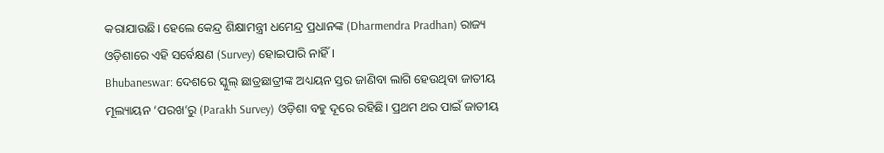କରାଯାଉଛି। ହେଲେ କେନ୍ଦ୍ର ଶିକ୍ଷାମନ୍ତ୍ରୀ ଧମେନ୍ଦ୍ର ପ୍ରଧାନଙ୍କ (Dharmendra Pradhan) ରାଜ୍ୟ ଓଡ଼ିଶାରେ ଏହି ସର୍ବେକ୍ଷଣ (Survey) ହୋଇପାରି ନାହିଁ।
Bhubaneswar: ଦେଶରେ ସ୍କୁଲ୍ ଛାତ୍ରଛାତ୍ରୀଙ୍କ ଅଧ୍ୟୟନ ସ୍ତର ଜାଣିବା ଲାଗି ହେଉଥିବା ଜାତୀୟ ମୂଲ୍ୟାୟନ ‘ପରଖ’ରୁ (Parakh Survey) ଓଡ଼ିଶା ବହୁ ଦୂରେ ରହିଛି। ପ୍ରଥମ ଥର ପାଇଁ ଜାତୀୟ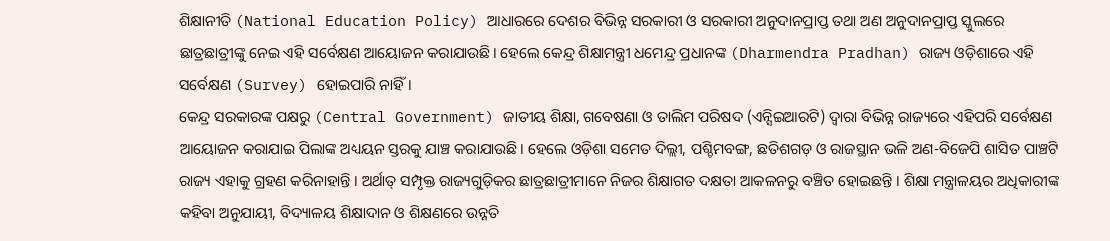ଶିକ୍ଷାନୀତି (National Education Policy) ଆଧାରରେ ଦେଶର ବିଭିନ୍ନ ସରକାରୀ ଓ ସରକାରୀ ଅନୁଦାନପ୍ରାପ୍ତ ତଥା ଅଣ ଅନୁଦାନପ୍ରାପ୍ତ ସ୍କୁଲରେ ଛାତ୍ରଛାତ୍ରୀଙ୍କୁ ନେଇ ଏହି ସର୍ବେକ୍ଷଣ ଆୟୋଜନ କରାଯାଉଛି। ହେଲେ କେନ୍ଦ୍ର ଶିକ୍ଷାମନ୍ତ୍ରୀ ଧମେନ୍ଦ୍ର ପ୍ରଧାନଙ୍କ (Dharmendra Pradhan) ରାଜ୍ୟ ଓଡ଼ିଶାରେ ଏହି ସର୍ବେକ୍ଷଣ (Survey) ହୋଇପାରି ନାହିଁ।
କେନ୍ଦ୍ର ସରକାରଙ୍କ ପକ୍ଷରୁ (Central Government) ଜାତୀୟ ଶିକ୍ଷା, ଗବେଷଣା ଓ ତାଲିମ ପରିଷଦ (ଏନ୍ସିଇଆରଟି) ଦ୍ୱାରା ବିଭିନ୍ନ ରାଜ୍ୟରେ ଏହିପରି ସର୍ବେକ୍ଷଣ ଆୟୋଜନ କରାଯାଇ ପିଲାଙ୍କ ଅଧ୍ୟୟନ ସ୍ତରକୁ ଯାଞ୍ଚ କରାଯାଉଛି। ହେଲେ ଓଡ଼ିଶା ସମେତ ଦିଲ୍ଲୀ, ପଶ୍ଚିମବଙ୍ଗ, ଛତିଶଗଡ଼ ଓ ରାଜସ୍ଥାନ ଭଳି ଅଣ-ବିଜେପି ଶାସିତ ପାଞ୍ଚଟି ରାଜ୍ୟ ଏହାକୁ ଗ୍ରହଣ କରିନାହାନ୍ତି । ଅର୍ଥାତ୍ ସମ୍ପୃକ୍ତ ରାଜ୍ୟଗୁଡ଼ିକର ଛାତ୍ରଛାତ୍ରୀମାନେ ନିଜର ଶିକ୍ଷାଗତ ଦକ୍ଷତା ଆକଳନରୁ ବଞ୍ଚିତ ହୋଇଛନ୍ତି । ଶିକ୍ଷା ମନ୍ତ୍ରାଳୟର ଅଧିକାରୀଙ୍କ କହିବା ଅନୁଯାୟୀ, ବିଦ୍ୟାଳୟ ଶିକ୍ଷାଦାନ ଓ ଶିକ୍ଷଣରେ ଉନ୍ନତି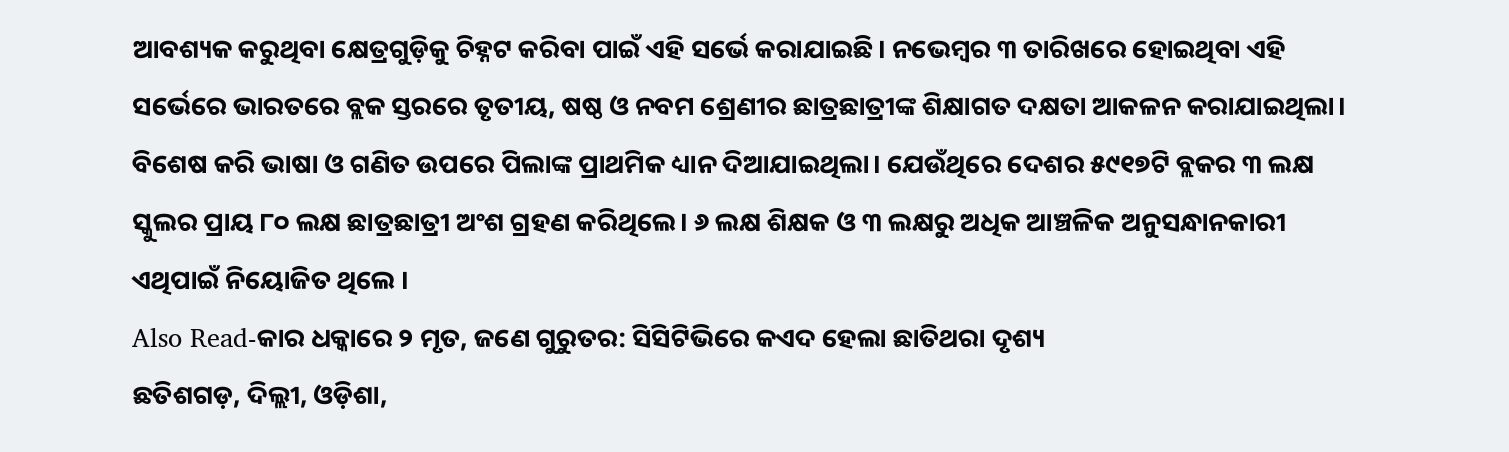ଆବଶ୍ୟକ କରୁଥିବା କ୍ଷେତ୍ରଗୁଡ଼ିକୁ ଚିହ୍ନଟ କରିବା ପାଇଁ ଏହି ସର୍ଭେ କରାଯାଇଛି। ନଭେମ୍ବର ୩ ତାରିଖରେ ହୋଇଥିବା ଏହି ସର୍ଭେରେ ଭାରତରେ ବ୍ଲକ ସ୍ତରରେ ତୃତୀୟ, ଷଷ୍ଠ ଓ ନବମ ଶ୍ରେଣୀର ଛାତ୍ରଛାତ୍ରୀଙ୍କ ଶିକ୍ଷାଗତ ଦକ୍ଷତା ଆକଳନ କରାଯାଇଥିଲା। ବିଶେଷ କରି ଭାଷା ଓ ଗଣିତ ଉପରେ ପିଲାଙ୍କ ପ୍ରାଥମିକ ଧ୍ୟାନ ଦିଆଯାଇଥିଲା। ଯେଉଁଥିରେ ଦେଶର ୫୯୧୭ଟି ବ୍ଲକର ୩ ଲକ୍ଷ ସ୍କୁଲର ପ୍ରାୟ ୮୦ ଲକ୍ଷ ଛାତ୍ରଛାତ୍ରୀ ଅଂଶ ଗ୍ରହଣ କରିଥିଲେ। ୬ ଲକ୍ଷ ଶିକ୍ଷକ ଓ ୩ ଲକ୍ଷରୁ ଅଧିକ ଆଞ୍ଚଳିକ ଅନୁସନ୍ଧାନକାରୀ ଏଥିପାଇଁ ନିୟୋଜିତ ଥିଲେ ।
Also Read-କାର ଧକ୍କାରେ ୨ ମୃତ, ଜଣେ ଗୁରୁତର: ସିସିଟିଭିରେ କଏଦ ହେଲା ଛାତିଥରା ଦୃଶ୍ୟ
ଛତିଶଗଡ଼, ଦିଲ୍ଲୀ, ଓଡ଼ିଶା,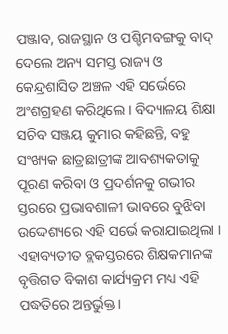ପଞ୍ଜାବ, ରାଜସ୍ଥାନ ଓ ପଶ୍ଚିମବଙ୍ଗକୁ ବାଦ୍ ଦେଲେ ଅନ୍ୟ ସମସ୍ତ ରାଜ୍ୟ ଓ କେନ୍ଦ୍ରଶାସିତ ଅଞ୍ଚଳ ଏହି ସର୍ଭେରେ ଅଂଶଗ୍ରହଣ କରିଥିଲେ । ବିଦ୍ୟାଳୟ ଶିକ୍ଷା ସଚିବ ସଞ୍ଜୟ କୁମାର କହିଛନ୍ତି, ବହୁ ସଂଖ୍ୟକ ଛାତ୍ରଛାତ୍ରୀଙ୍କ ଆବଶ୍ୟକତାକୁ ପୂରଣ କରିବା ଓ ପ୍ରଦର୍ଶନକୁ ଗଭୀର ସ୍ତରରେ ପ୍ରଭାବଶାଳୀ ଭାବରେ ବୁଝିବା ଉଦ୍ଦେଶ୍ୟରେ ଏହି ସର୍ଭେ କରାଯାଇଥିଲା । ଏହାବ୍ୟତୀତ ବ୍ଲକସ୍ତରରେ ଶିକ୍ଷକମାନଙ୍କ ବୃତ୍ତିଗତ ବିକାଶ କାର୍ଯ୍ୟକ୍ରମ ମଧ୍ୟ ଏହି ପଦ୍ଧତିରେ ଅନ୍ତର୍ଭୁକ୍ତ।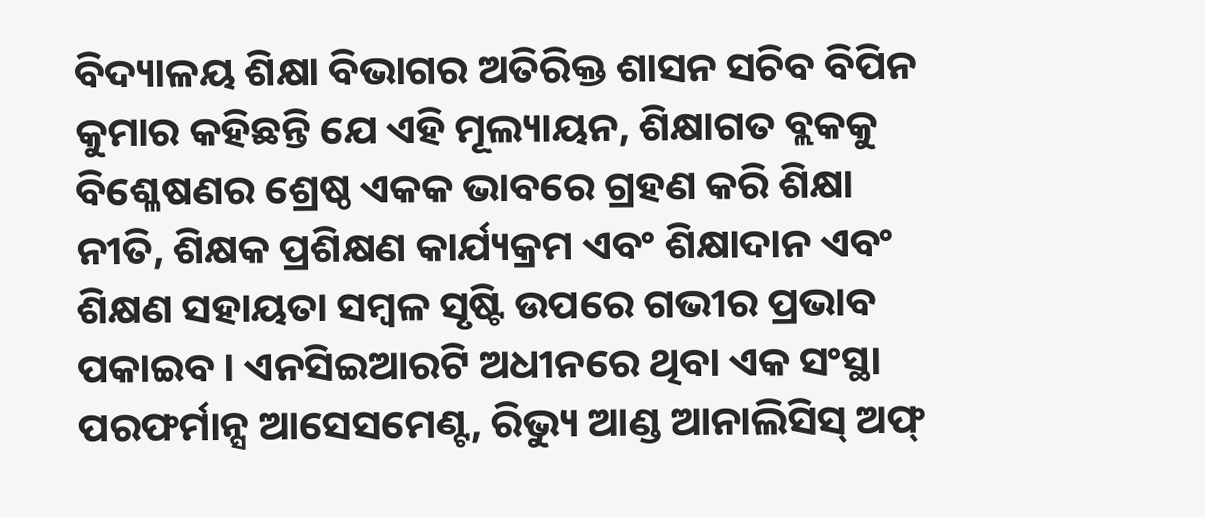ବିଦ୍ୟାଳୟ ଶିକ୍ଷା ବିଭାଗର ଅତିରିକ୍ତ ଶାସନ ସଚିବ ବିପିନ କୁମାର କହିଛନ୍ତି ଯେ ଏହି ମୂଲ୍ୟାୟନ, ଶିକ୍ଷାଗତ ବ୍ଲକକୁ ବିଶ୍ଳେଷଣର ଶ୍ରେଷ୍ଠ ଏକକ ଭାବରେ ଗ୍ରହଣ କରି ଶିକ୍ଷା ନୀତି, ଶିକ୍ଷକ ପ୍ରଶିକ୍ଷଣ କାର୍ଯ୍ୟକ୍ରମ ଏବଂ ଶିକ୍ଷାଦାନ ଏବଂ ଶିକ୍ଷଣ ସହାୟତା ସମ୍ବଳ ସୃଷ୍ଟି ଉପରେ ଗଭୀର ପ୍ରଭାବ ପକାଇବ । ଏନସିଇଆରଟି ଅଧୀନରେ ଥିବା ଏକ ସଂସ୍ଥା ପରଫର୍ମାନ୍ସ ଆସେସମେଣ୍ଟ, ରିଭ୍ୟୁ ଆଣ୍ଡ ଆନାଲିସିସ୍ ଅଫ୍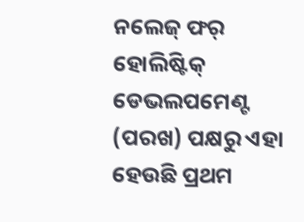ନଲେଜ୍ ଫର୍ ହୋଲିଷ୍ଟିକ୍ ଡେଭଲପମେଣ୍ଟ (ପରଖ) ପକ୍ଷରୁ ଏହା ହେଉଛି ପ୍ରଥମ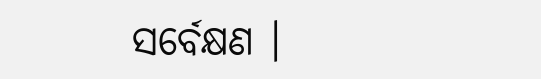ସର୍ବେକ୍ଷଣ ।